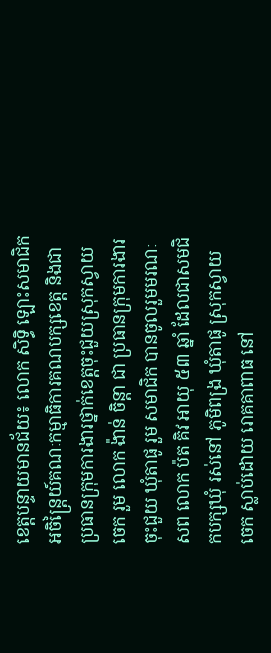ខេត្តបន្ទាយមានជ័យ៖ លោក សិទ្ធិ ឡោះសមាជិកអចិន្រ្តៃយ៍គណៈកម្មាធិការគណបក្សខេត្ត និងជាប្រធានក្រុមការងារថ្នាក់ខេត្តចុះជួយស្រុកស្វាយចេក រួម លោក ង៉ាន់ ចិន្តា ជា ប្រធានក្រុមការងារចុះជួយ ឃុំតាផូ រួម សមាជិក បានចូលរួមមរណៈសព លោក ប៉ត គិវ អាយុ ៥៣ ឆ្នាំ ដែលជាសមជិកបក្សឃុំ រស់នៅ ភូមិពង្រ ឃុំតាផូ ស្រុកស្វាយចេក ស្លាប់ដោយ រោគគាពាធ នៅ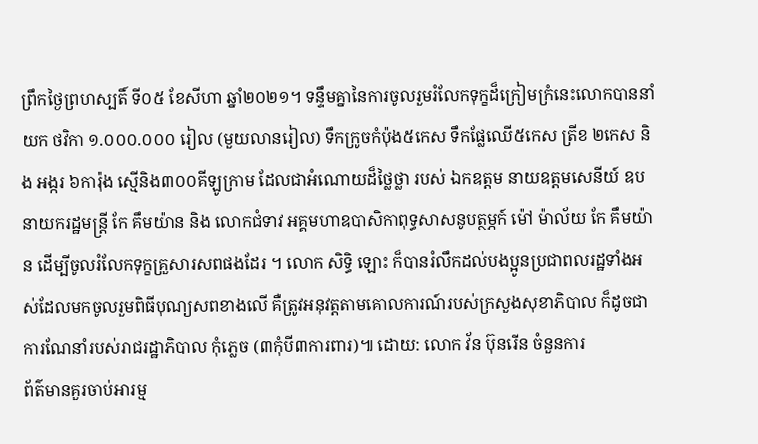ព្រឹកថ្ងៃព្រហស្បតិ៍ ទី០៥ ខែសីហា ឆ្នាំ២០២១។ ទន្ទឹមគ្នានៃការចូលរួមរំលែកទុក្ខដ៏ក្រៀមក្រំនេះលោកបាននាំយក ថវិកា ១.០០០.០០០ រៀល (មួយលានរៀល) ទឹកក្រូចកំប៉ុង៥កេស ទឹកផ្លែឈើ៥កេស ត្រីខ ២កេស និង អង្ករ ៦ការ៉ុង ស្មើនិង៣០០គីឡូក្រាម ដែលជាអំណោយដ៏ថ្លៃថ្លា របស់ ឯកឧត្តម នាយឧត្តមសេនីយ៍ ឧបនាយករដ្ឋមន្រ្តី កែ គឹមយ៉ាន និង លោកជំទាវ អគ្គមហាឧបាសិកាពុទ្ធសាសនូបត្ថម្ភក៍ ម៉ៅ ម៉ាល័យ កែ គឹមយ៉ាន ដើម្បីចូលរំលែកទុក្ខគ្រួសារសពផងដែរ ។ លោក សិទ្ធិ ឡោះ ក៏បានរំលឹកដល់បងប្អូនប្រជាពលរដ្ឋទាំងអស់ដែលមកចូលរួមពិធីបុណ្យសពខាងលើ គឺត្រូវអនុវត្តតាមគោលការណ៍របស់ក្រសួងសុខាភិបាល ក៏ដូចជាការណែនាំរបស់រាជរដ្ឋាភិបាល កុំភ្លេច (៣កុំបី៣ការពារ)៕ ដោយ: លោក វ័ន ប៊ុនរើន ចំនួនការ
ព័ត៌មានគួរចាប់អារម្ម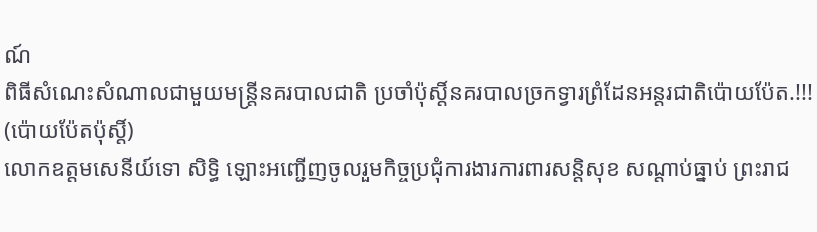ណ៍
ពិធីសំណេះសំណាលជាមួយមន្ត្រីនគរបាលជាតិ ប្រចាំប៉ុស្តិ៍នគរបាលច្រកទ្វារព្រំដែនអន្តរជាតិប៉ោយប៉ែត.!!! (ប៉ោយប៉ែតប៉ុស្តិ៍)
លោកឧត្តមសេនីយ៍ទោ សិទ្ធិ ឡោះអញ្ជើញចូលរួមកិច្ចប្រជុំការងារការពារសន្តិសុខ សណ្តាប់ធ្នាប់ ព្រះរាជ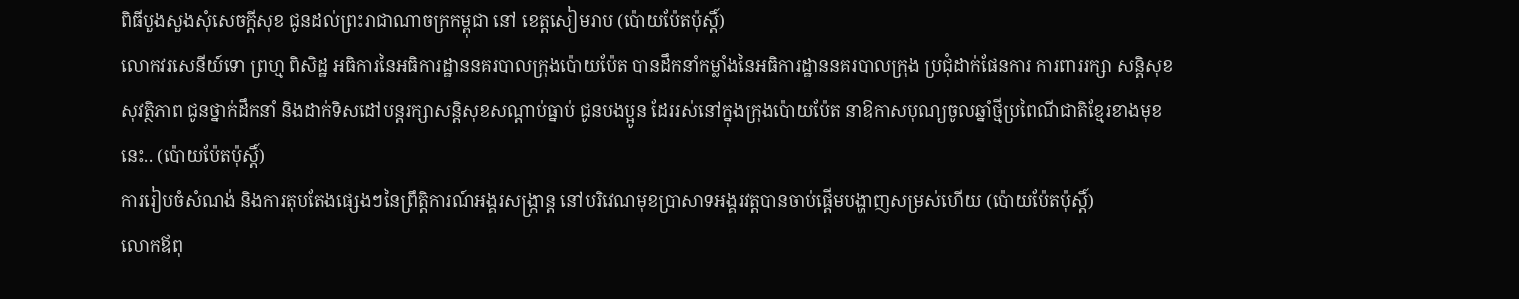ពិធីបួងសួងសុំសេចក្តីសុខ ជូនដល់ព្រះរាជាណាចក្រកម្ពុជា នៅ ខេត្តសៀមរាប (ប៉ោយប៉ែតប៉ុស្តិ៍)
លោកវរសេនីយ៍ទោ ព្រហ្ម ពិសិដ្ឋ អធិការនៃអធិការដ្ឋាននគរបាលក្រុងប៉ោយប៉ែត បានដឹកនាំកម្លាំងនៃអធិការដ្ឋាននគរបាលក្រុង ប្រជុំដាក់ផែនការ ការពាររក្សា សន្តិសុខ សុវត្ថិភាព ជូនថ្នាក់ដឹកនាំ និងដាក់ទិសដៅបន្តរក្សាសន្តិសុខសណ្ដាប់ធ្នាប់ ជូនបងប្អូន ដែររស់នៅក្នុងក្រុងប៉ោយប៉ែត នាឱកាសបុណ្យចូលឆ្នាំថ្មីប្រពៃណីជាតិខ្មែរខាងមុខនេះ.. (ប៉ោយប៉ែតប៉ុស្តិ៍)
ការរៀបចំសំណង់ និងការតុបតែងផ្សេងៗនៃព្រឹត្តិការណ៍អង្គរសង្ក្រាន្ត នៅបរិវេណមុខប្រាសាទអង្គរវត្តបានចាប់ផ្តើមបង្ហាញសម្រស់ហើយ (ប៉ោយប៉ែតប៉ុស្តិ៍)
លោកឪពុ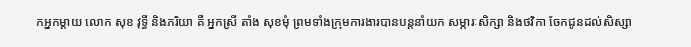កអ្នកម្តាយ លោក សុខ វុទ្ធី និងភរិយា គឺ អ្នកស្រី តាំង សុខមុំ ព្រមទាំងក្រុមការងារបានបន្តនាំយក សម្ភារៈសិក្សា និងថវិកា ចែកជូនដល់សិស្សា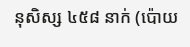នុសិស្ស ៤៥៨ នាក់ (ប៉ោយ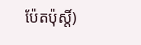ប៉ែតប៉ុស្តិ៍)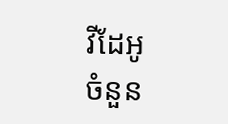វីដែអូ
ចំនួន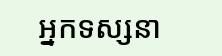អ្នកទស្សនា